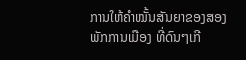ການໃຫ້ຄຳໝັ້ນສັນຍາຂອງສອງພັກການເມືອງ ທີ່ດົນໆເກີ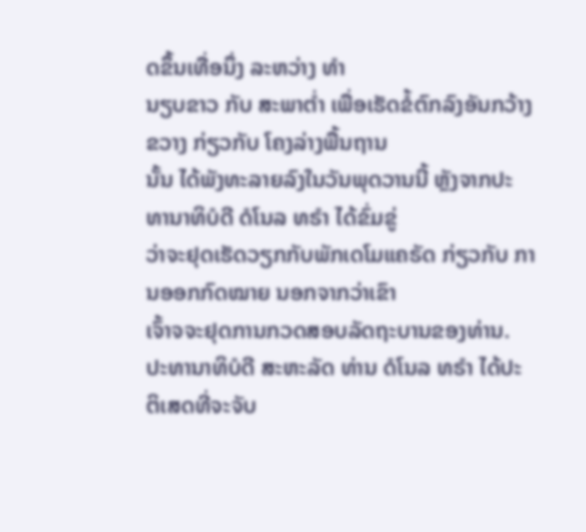ດຂຶ້ນເທື່ອນຶ່ງ ລະຫວ່າງ ທຳ
ນຽບຂາວ ກັບ ສະພາຕ່ຳ ເພື່ອເຮັດຂໍ້ຕົກລົງອັນກວ້າງຂວາງ ກ່ຽວກັບ ໂຄງລ່າງພື້ນຖານ
ນັ້ນ ໄດ້ພັງທະລາຍລົງໃນວັນພຸດວານນີ້ ຫຼັງຈາກປະທານາທິບໍດີ ດໍໂນລ ທຣຳ ໄດ້ຂົ່ມຂູ່
ວ່າຈະຢຸດເຮັດວຽກກັບພັກເດໂມແຄຣັດ ກ່ຽວກັບ ການອອກກົດໝາຍ ນອກຈາກວ່າເຂົາ
ເຈົ້າຈຈະຢຸດການກວດສອບລັດຖະບານຂອງທ່ານ.
ປະທານາທິບໍດີ ສະຫະລັດ ທ່ານ ດໍໂນລ ທຣຳ ໄດ້ປະຕິເສດທີ່ຈະຈັບ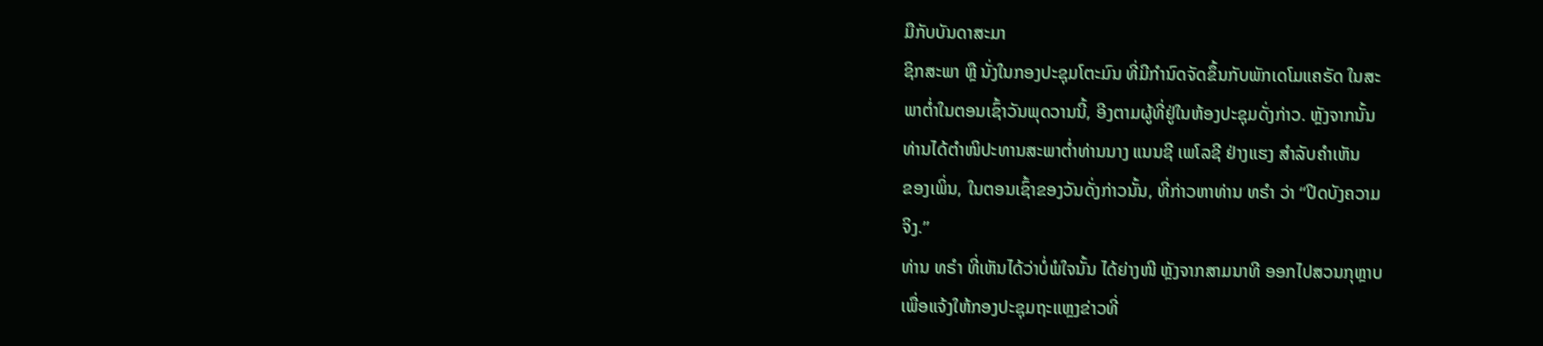ມືກັບບັນດາສະມາ
ຊິກສະພາ ຫຼື ນັ່ງໃນກອງປະຊຸມໂຕະມົນ ທີ່ມີກຳນົດຈັດຂຶ້ນກັບພັກເດໂມແຄຣັດ ໃນສະ
ພາຕ່ຳໃນຕອນເຊົ້າວັນພຸດວານນີ້, ອີງຕາມຜູ້ທີ່ຢູ່ໃນຫ້ອງປະຊຸມດັ່ງກ່າວ. ຫຼັງຈາກນັ້ນ
ທ່ານໄດ້ຕຳໜິປະທານສະພາຕ່ຳທ່ານນາງ ແນນຊີ ເພໂລຊີ ຢ່າງແຮງ ສຳລັບຄຳເຫັນ
ຂອງເພິ່ນ, ໃນຕອນເຊົ້າຂອງວັນດັ່ງກ່າວນັ້ນ, ທີ່ກ່າວຫາທ່ານ ທຣຳ ວ່າ “ປິດບັງຄວາມ
ຈິງ.”
ທ່ານ ທຣຳ ທີ່ເຫັນໄດ້ວ່າບໍ່ພໍໃຈນັ້ນ ໄດ້ຍ່າງໜີ ຫຼັງຈາກສາມນາທີ ອອກໄປສວນກຸຫຼາບ
ເພື່ອແຈ້ງໃຫ້ກອງປະຊຸມຖະແຫຼງຂ່າວທີ່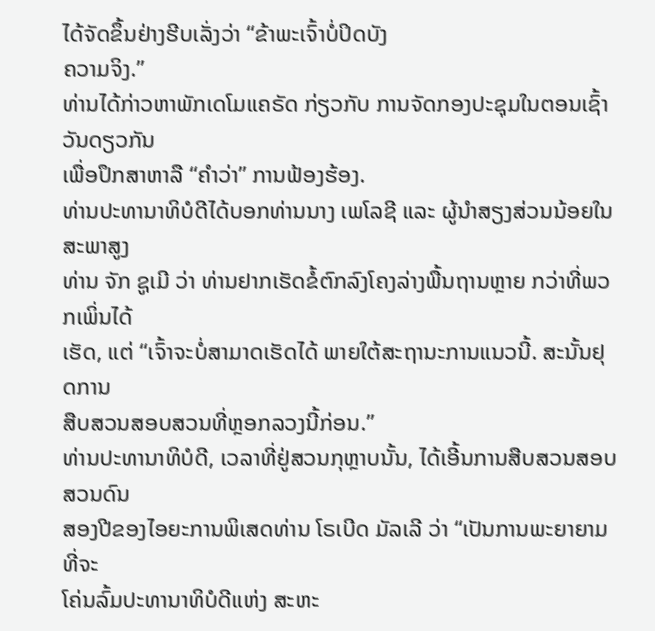ໄດ້ຈັດຂຶ້ນຢ່າງຮີບເລັ່ງວ່າ “ຂ້າພະເຈົ້າບໍ່ປິດບັງ
ຄວາມຈິງ.”
ທ່ານໄດ້ກ່າວຫາພັກເດໂມແຄຣັດ ກ່ຽວກັບ ການຈັດກອງປະຊຸມໃນຕອນເຊົ້າວັນດຽວກັນ
ເພື່ອປຶກສາຫາລື “ຄຳວ່າ” ການຟ້ອງຮ້ອງ.
ທ່ານປະທານາທິບໍດີໄດ້ບອກທ່ານນາງ ເພໂລຊີ ແລະ ຜູ້ນຳສຽງສ່ວນນ້ອຍໃນສະພາສູງ
ທ່ານ ຈັກ ຊູເມີ ວ່າ ທ່ານຢາກເຮັດຂໍ້ຕົກລົງໂຄງລ່າງພື້ນຖານຫຼາຍ ກວ່າທີ່ພວກເພິ່ນໄດ້
ເຮັດ, ແຕ່ “ເຈົ້າຈະບໍ່ສາມາດເຮັດໄດ້ ພາຍໃຕ້ສະຖານະການແນວນີ້. ສະນັ້ນຢຸດການ
ສືບສວນສອບສວນທີ່ຫຼອກລວງນີ້ກ່ອນ.”
ທ່ານປະທານາທິບໍດີ, ເວລາທີ່ຢູ່ສວນກຸຫຼາບນັ້ນ, ໄດ້ເອີ້ນການສືບສວນສອບສວນດົນ
ສອງປີຂອງໄອຍະການພິເສດທ່ານ ໂຣເບີດ ມັລເລີ ວ່າ “ເປັນການພະຍາຍາມທີ່ຈະ
ໂຄ່ນລົ້ມປະທານາທິບໍດີແຫ່ງ ສະຫະ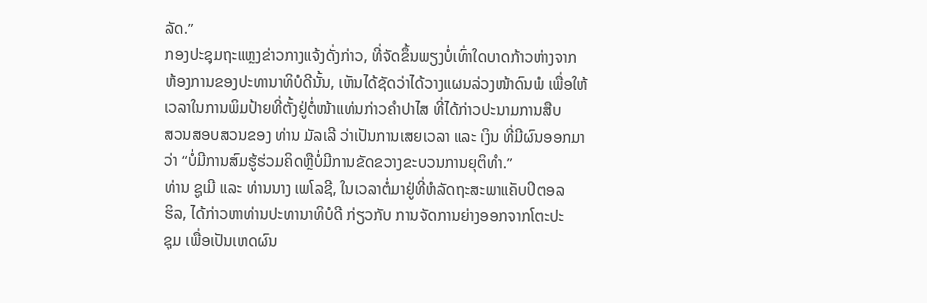ລັດ.”
ກອງປະຊຸມຖະແຫຼງຂ່າວກາງແຈ້ງດັ່ງກ່າວ, ທີ່ຈັດຂຶ້ນພຽງບໍ່ເທົ່າໃດບາດກ້າວຫ່າງຈາກ
ຫ້ອງການຂອງປະທານາທິບໍດີນັ້ນ, ເຫັນໄດ້ຊັດວ່າໄດ້ວາງແຜນລ່ວງໜ້າດົນພໍ ເພື່ອໃຫ້
ເວລາໃນການພິມປ້າຍທີ່ຕັ້ງຢູ່ຕໍ່ໜ້າແທ່ນກ່າວຄຳປາໄສ ທີ່ໄດ້ກ່າວປະນາມການສືບ
ສວນສອບສວນຂອງ ທ່ານ ມັລເລີ ວ່າເປັນການເສຍເວລາ ແລະ ເງິນ ທີ່ມີຜົນອອກມາ
ວ່າ “ບໍ່ມີການສົມຮູ້ຮ່ວມຄິດຫຼືບໍ່ມີການຂັດຂວາງຂະບວນການຍຸຕິທຳ.”
ທ່ານ ຊູເມີ ແລະ ທ່ານນາງ ເພໂລຊີ, ໃນເວລາຕໍ່ມາຢູ່ທີ່ຫໍລັດຖະສະພາແຄັບປິຕອລ
ຮິລ, ໄດ້ກ່າວຫາທ່ານປະທານາທິບໍດີ ກ່ຽວກັບ ການຈັດການຍ່າງອອກຈາກໂຕະປະ
ຊຸມ ເພື່ອເປັນເຫດຜົນ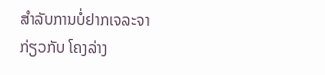ສຳລັບການບໍ່ຢາກເຈລະຈາ ກ່ຽວກັບ ໂຄງລ່າງ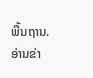ພື້ນຖານ.
ອ່ານຂ່າ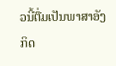ວນີ້ຕື່ມເປັນພາສາອັງກິດ